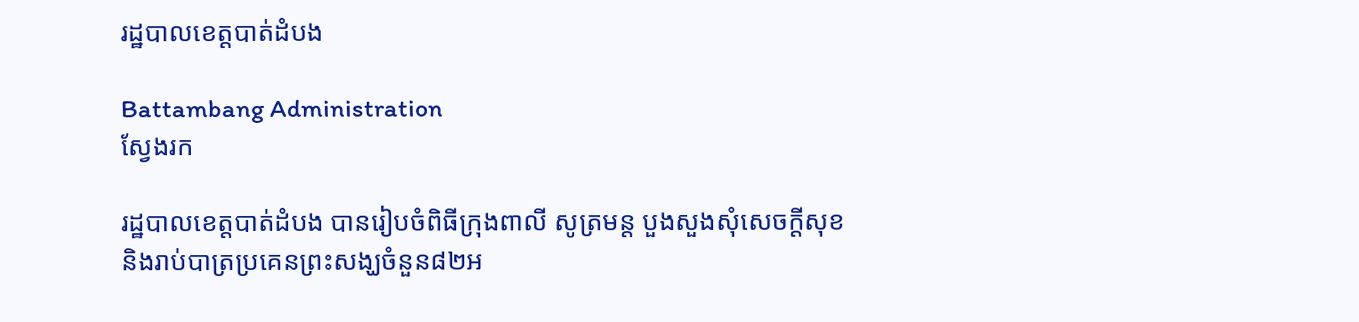រដ្ឋបាលខេត្តបាត់ដំបង

Battambang Administration
ស្វែងរក

រដ្ឋបាលខេត្តបាត់ដំបង បានរៀបចំពិធីក្រុងពាលី សូត្រមន្ត បួងសួងសុំសេចក្ដីសុខ និងរាប់បាត្រប្រគេនព្រះសង្ឃចំនួន៨២អ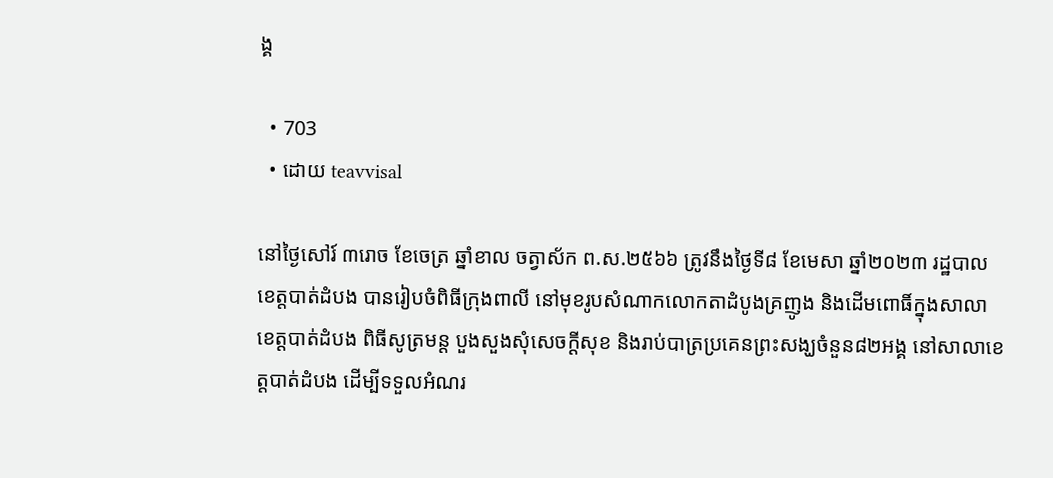ង្គ

  • 703
  • ដោយ teavvisal

នៅថ្ងៃសៅរ៍ ៣រោច ខែចេត្រ ឆ្នាំខាល ចត្វាស័ក ព.ស.២៥៦៦ ត្រូវនឹងថ្ងៃទី៨ ខែមេសា ឆ្នាំ២០២៣ រដ្ឋបាលខេត្តបាត់ដំបង បានរៀបចំពិធីក្រុងពាលី នៅមុខរូបសំណាកលោកតាដំបូងគ្រញូង និងដើមពោធិ៍ក្នុងសាលាខេត្តបាត់ដំបង ពិធីសូត្រមន្ត បួងសួងសុំសេចក្ដីសុខ និងរាប់បាត្រប្រគេនព្រះសង្ឃចំនួន៨២អង្គ នៅសាលាខេត្តបាត់ដំបង ដើម្បីទទួលអំណរ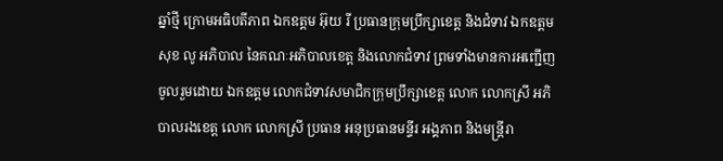ឆ្នាំថ្មី ក្រោមអធិបតីភាព ឯកឧត្តម អ៊ុយ រី ប្រធានក្រុមប្រឹក្សាខេត្ត និងជំទាវ ឯកឧត្តម សុខ លូ អភិបាល នៃគណៈអភិបាលខេត្ត និងលោកជំទាវ ព្រមទាំងមានការអញ្ជើញចូលរួមដោយ ឯកឧត្តម លោកជំទាវសមាជិកក្រុមប្រឹក្សាខេត្ត លោក លោកស្រី អភិបាលរងខេត្ត លោក លោកស្រី ប្រធាន អនុប្រធានមន្ទីរ អង្គភាព និងមន្រ្ដីរា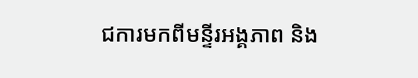ជការមកពីមន្ទីរអង្គភាព និង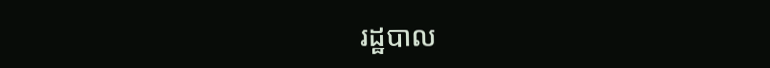រដ្ឋបាល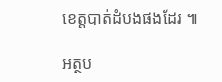ខេត្តបាត់ដំបងផងដែរ ៕

អត្ថប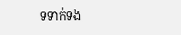ទទាក់ទង